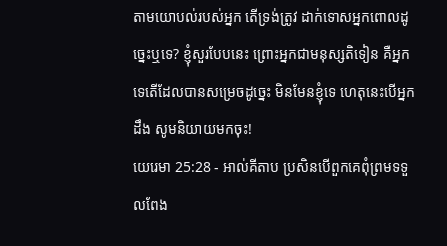តាមយោបល់របស់អ្នក តើទ្រង់ត្រូវ ដាក់ទោសអ្នកពោលដូច្នេះឬទេ? ខ្ញុំសួរបែបនេះ ព្រោះអ្នកជាមនុស្សតិទៀន គឺអ្នកទេតើដែលបានសម្រេចដូច្នេះ មិនមែនខ្ញុំទេ ហេតុនេះបើអ្នកដឹង សូមនិយាយមកចុះ!
យេរេមា 25:28 - អាល់គីតាប ប្រសិនបើពួកគេពុំព្រមទទួលពែង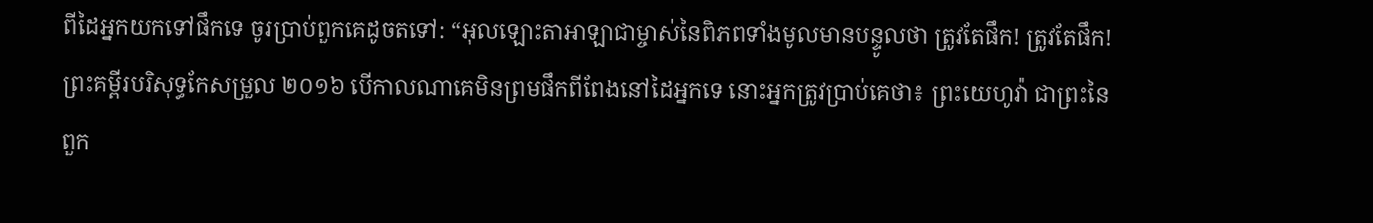ពីដៃអ្នកយកទៅផឹកទេ ចូរប្រាប់ពួកគេដូចតទៅ: “អុលឡោះតាអាឡាជាម្ចាស់នៃពិភពទាំងមូលមានបន្ទូលថា ត្រូវតែផឹក! ត្រូវតែផឹក! ព្រះគម្ពីរបរិសុទ្ធកែសម្រួល ២០១៦ បើកាលណាគេមិនព្រមផឹកពីពែងនៅដៃអ្នកទេ នោះអ្នកត្រូវប្រាប់គេថា៖ ព្រះយេហូវ៉ា ជាព្រះនៃពួក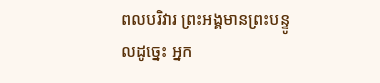ពលបរិវារ ព្រះអង្គមានព្រះបន្ទូលដូច្នេះ អ្នក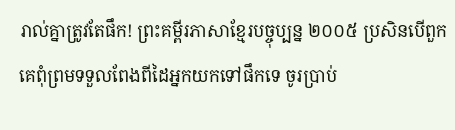រាល់គ្នាត្រូវតែផឹក! ព្រះគម្ពីរភាសាខ្មែរបច្ចុប្បន្ន ២០០៥ ប្រសិនបើពួកគេពុំព្រមទទួលពែងពីដៃអ្នកយកទៅផឹកទេ ចូរប្រាប់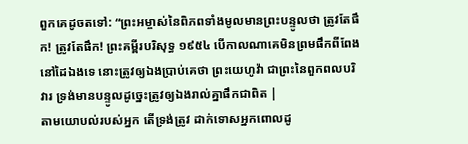ពួកគេដូចតទៅ: “ព្រះអម្ចាស់នៃពិភពទាំងមូលមានព្រះបន្ទូលថា ត្រូវតែផឹក! ត្រូវតែផឹក! ព្រះគម្ពីរបរិសុទ្ធ ១៩៥៤ បើកាលណាគេមិនព្រមផឹកពីពែងនៅដៃឯងទេ នោះត្រូវឲ្យឯងប្រាប់គេថា ព្រះយេហូវ៉ា ជាព្រះនៃពួកពលបរិវារ ទ្រង់មានបន្ទូលដូច្នេះត្រូវឲ្យឯងរាល់គ្នាផឹកជាពិត |
តាមយោបល់របស់អ្នក តើទ្រង់ត្រូវ ដាក់ទោសអ្នកពោលដូ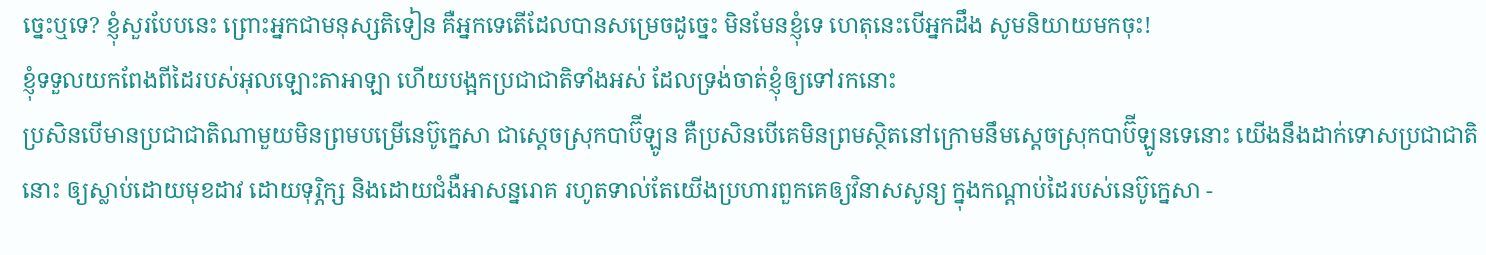ច្នេះឬទេ? ខ្ញុំសួរបែបនេះ ព្រោះអ្នកជាមនុស្សតិទៀន គឺអ្នកទេតើដែលបានសម្រេចដូច្នេះ មិនមែនខ្ញុំទេ ហេតុនេះបើអ្នកដឹង សូមនិយាយមកចុះ!
ខ្ញុំទទួលយកពែងពីដៃរបស់អុលឡោះតាអាឡា ហើយបង្អកប្រជាជាតិទាំងអស់ ដែលទ្រង់ចាត់ខ្ញុំឲ្យទៅរកនោះ
ប្រសិនបើមានប្រជាជាតិណាមួយមិនព្រមបម្រើនេប៊ូក្នេសា ជាស្ដេចស្រុកបាប៊ីឡូន គឺប្រសិនបើគេមិនព្រមស្ថិតនៅក្រោមនឹមស្ដេចស្រុកបាប៊ីឡូនទេនោះ យើងនឹងដាក់ទោសប្រជាជាតិនោះ ឲ្យស្លាប់ដោយមុខដាវ ដោយទុរ្ភិក្ស និងដោយជំងឺអាសន្នរោគ រហូតទាល់តែយើងប្រហារពួកគេឲ្យវិនាសសូន្យ ក្នុងកណ្ដាប់ដៃរបស់នេប៊ូក្នេសា -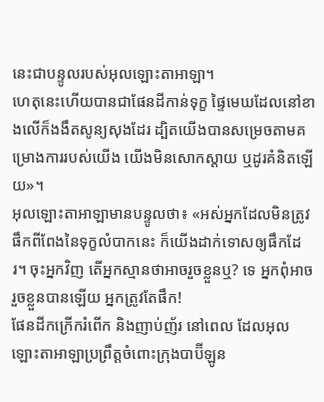នេះជាបន្ទូលរបស់អុលឡោះតាអាឡា។
ហេតុនេះហើយបានជាផែនដីកាន់ទុក្ខ ផ្ទៃមេឃដែលនៅខាងលើក៏ងងឹតសូន្យសុងដែរ ដ្បិតយើងបានសម្រេចតាមគម្រោងការរបស់យើង យើងមិនសោកស្ដាយ ឬដូរគំនិតឡើយ»។
អុលឡោះតាអាឡាមានបន្ទូលថា៖ «អស់អ្នកដែលមិនត្រូវផឹកពីពែងនៃទុក្ខលំបាកនេះ ក៏យើងដាក់ទោសឲ្យផឹកដែរ។ ចុះអ្នកវិញ តើអ្នកស្មានថាអាចរួចខ្លួនឬ? ទេ អ្នកពុំអាចរួចខ្លួនបានឡើយ អ្នកត្រូវតែផឹក!
ផែនដីកក្រើករំពើក និងញាប់ញ័រ នៅពេល ដែលអុលឡោះតាអាឡាប្រព្រឹត្តចំពោះក្រុងបាប៊ីឡូន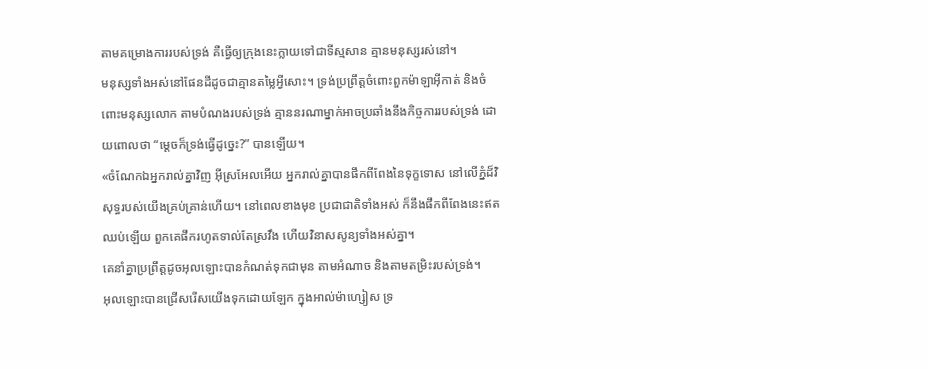តាមគម្រោងការរបស់ទ្រង់ គឺធ្វើឲ្យក្រុងនេះក្លាយទៅជាទីស្មសាន គ្មានមនុស្សរស់នៅ។
មនុស្សទាំងអស់នៅផែនដីដូចជាគ្មានតម្លៃអ្វីសោះ។ ទ្រង់ប្រព្រឹត្តចំពោះពួកម៉ាឡាអ៊ីកាត់ និងចំពោះមនុស្សលោក តាមបំណងរបស់ទ្រង់ គ្មាននរណាម្នាក់អាចប្រឆាំងនឹងកិច្ចការរបស់ទ្រង់ ដោយពោលថា “ម្ដេចក៏ទ្រង់ធ្វើដូច្នេះ?” បានឡើយ។
«ចំណែកឯអ្នករាល់គ្នាវិញ អ៊ីស្រអែលអើយ អ្នករាល់គ្នាបានផឹកពីពែងនៃទុក្ខទោស នៅលើភ្នំដ៏វិសុទ្ធរបស់យើងគ្រប់គ្រាន់ហើយ។ នៅពេលខាងមុខ ប្រជាជាតិទាំងអស់ ក៏នឹងផឹកពីពែងនេះឥតឈប់ឡើយ ពួកគេផឹករហូតទាល់តែស្រវឹង ហើយវិនាសសូន្យទាំងអស់គ្នា។
គេនាំគ្នាប្រព្រឹត្ដដូចអុលឡោះបានកំណត់ទុកជាមុន តាមអំណាច និងតាមតម្រិះរបស់ទ្រង់។
អុលឡោះបានជ្រើសរើសយើងទុកដោយឡែក ក្នុងអាល់ម៉ាហ្សៀស ទ្រ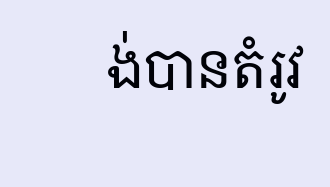ង់បានតំរូវ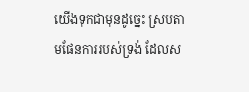យើងទុកជាមុនដូច្នេះ ស្របតាមផែនការរបស់ទ្រង់ ដែលស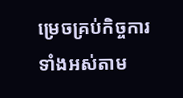ម្រេចគ្រប់កិច្ចការទាំងអស់តាម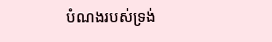បំណងរបស់ទ្រង់